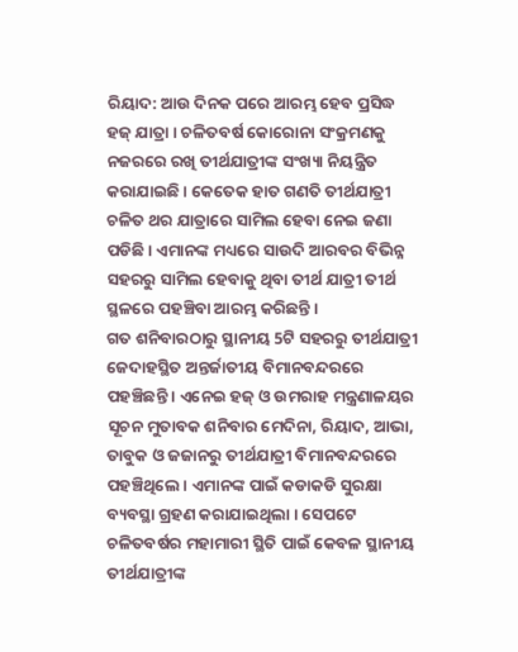ରିୟାଦ: ଆଉ ଦିନକ ପରେ ଆରମ୍ଭ ହେବ ପ୍ରସିଦ୍ଧ ହଜ୍ ଯାତ୍ରା । ଚଳିତବର୍ଷ କୋରୋନା ସଂକ୍ରମଣକୁ ନଜରରେ ରଖି ତୀର୍ଥଯାତ୍ରୀଙ୍କ ସଂଖ୍ୟା ନିୟନ୍ତ୍ରିତ କରାଯାଇଛି । କେତେକ ହାତ ଗଣତି ତୀର୍ଥଯାତ୍ରୀ ଚଳିତ ଥର ଯାତ୍ରାରେ ସାମିଲ ହେବା ନେଇ ଜଣା ପଡିଛି । ଏମାନଙ୍କ ମଧ୍ୟରେ ସାଉଦି ଆରବର ବିଭିନ୍ନ ସହରରୁ ସାମିଲ ହେବାକୁ ଥିବା ତୀର୍ଥ ଯାତ୍ରୀ ତୀର୍ଥ ସ୍ଥଳରେ ପହଞ୍ଚିବା ଆରମ୍ଭ କରିଛନ୍ତି ।
ଗତ ଶନିବାରଠାରୁ ସ୍ଥାନୀୟ 5ଟି ସହରରୁ ତୀର୍ଥଯାତ୍ରୀ ଜେଦାହସ୍ଥିତ ଅନ୍ତର୍ଜାତୀୟ ବିମାନବନ୍ଦରରେ ପହଞ୍ଚିଛନ୍ତି । ଏନେଇ ହଜ୍ ଓ ଉମରାହ ମନ୍ତ୍ରଣାଳୟର ସୂଚନ ମୁତାବକ ଶନିବାର ମେଦିନା, ରିୟାଦ, ଆଭା, ତାବୁକ ଓ ଜଜାନରୁ ତୀର୍ଥଯାତ୍ରୀ ବିମାନବନ୍ଦରରେ ପହଞ୍ଚିଥିଲେ । ଏମାନଙ୍କ ପାଇଁ କଡାକଡି ସୁରକ୍ଷା ବ୍ୟବସ୍ଥା ଗ୍ରହଣ କରାଯାଇଥିଲା । ସେପଟେ ଚଳିତବର୍ଷର ମହାମାରୀ ସ୍ଥିତି ପାଇଁ କେବଳ ସ୍ଥାନୀୟ ତୀର୍ଥଯାତ୍ରୀଙ୍କ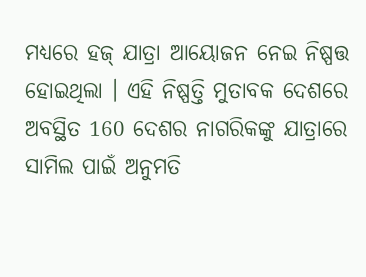ମଧ୍ୟରେ ହଜ୍ ଯାତ୍ରା ଆୟୋଜନ ନେଇ ନିଷ୍ପତ୍ତ ହୋଇଥିଲା । ଏହି ନିଷ୍ପତ୍ତି ମୁତାବକ ଦେଶରେ ଅବସ୍ଥିତ 160 ଦେଶର ନାଗରିକଙ୍କୁ ଯାତ୍ରାରେ ସାମିଲ ପାଇଁ ଅନୁମତି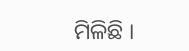ମିଳିଛି ।